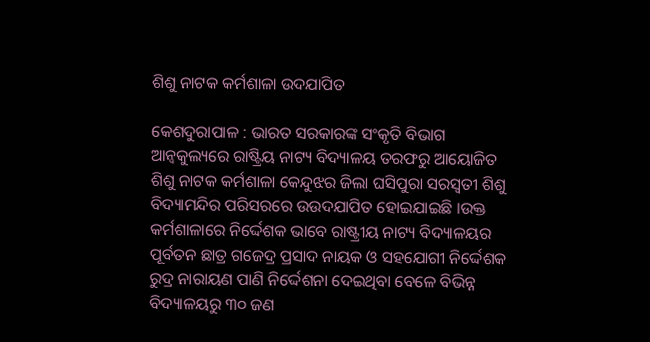ଶିଶୁ ନାଟକ କର୍ମଶାଳା ଉଦଯାପିତ

କେଶଦୁରାପାଳ : ଭାରତ ସରକାରଙ୍କ ସଂକୃତି ବିଭାଗ ଆନ୍ବକୁଲ୍ୟରେ ରାଷ୍ଟ୍ରିୟ ନାଟ୍ୟ ବିଦ୍ୟାଳୟ ତରଫରୁ ଆୟୋଜିତ ଶିଶୁ ନାଟକ କର୍ମଶାଳା କେନ୍ଦୁଝର ଜିଲା ଘସିପୁରା ସରସ୍ଵତୀ ଶିଶୁ ବିଦ୍ୟାମନ୍ଦିର ପରିସରରେ ଉଉଦଯାପିତ ହୋଇଯାଇଛି ।ଉକ୍ତ କର୍ମଶାଳାରେ ନିର୍ଦ୍ଦେଶକ ଭାବେ ରାଷ୍ଟ୍ରୀୟ ନାଟ୍ୟ ବିଦ୍ୟାଳୟର ପୂର୍ବତନ ଛାତ୍ର ଗଜେଦ୍ର ପ୍ରସାଦ ନାୟକ ଓ ସହଯୋଗୀ ନିର୍ଦ୍ଦେଶକ ରୁଦ୍ର ନାରାୟଣ ପାଣି ନିର୍ଦ୍ଦେଶନା ଦେଇଥିବା ବେଳେ ବିଭିନ୍ନ ବିଦ୍ୟାଳୟରୁ ୩୦ ଜଣ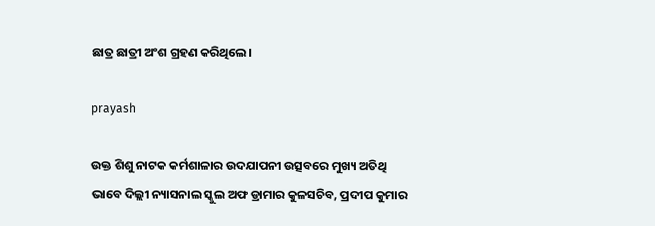ଛାତ୍ର ଛାତ୍ରୀ ଅଂଶ ଗ୍ରହଣ କରିଥିଲେ।

prayash

ଉକ୍ତ ଶିଶୁ ନାଟକ କର୍ମଶାଳାର ଉଦଯାପନୀ ଉତ୍ସବରେ ମୁଖ୍ୟ ଅତିଥି ଭାବେ ଦିଲ୍ଲୀ ନ୍ୟାସନାଲ ସ୍କୁଲ ଅଫ ଡ୍ରାମାର କୁଳସଚିବ, ପ୍ରଦୀପ କୁମାର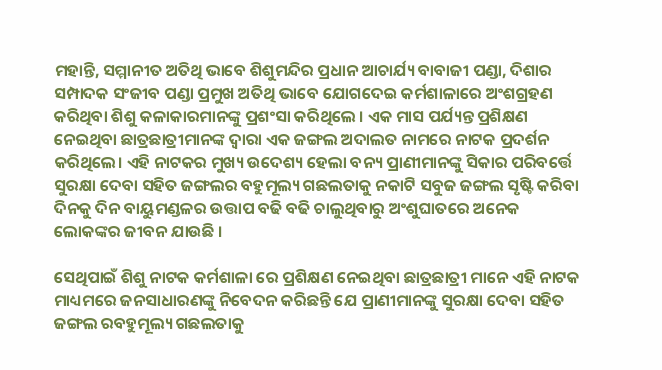ମହାନ୍ତି, ସମ୍ମାନୀତ ଅତିଥି ଭାବେ ଶିଶୁମନ୍ଦିର ପ୍ରଧାନ ଆଚାର୍ଯ୍ୟ ବାବାଜୀ ପଣ୍ଡା, ଦିଶାର ସମ୍ପାଦକ ସଂଜୀବ ପଣ୍ଡା ପ୍ରମୁଖ ଅତିଥି ଭାବେ ଯୋଗଦେଇ କର୍ମଶାଳାରେ ଅଂଶଗ୍ରହଣ କରିଥିବା ଶିଶୁ କଳାକାରମାନଙ୍କୁ ପ୍ରଶଂସା କରିଥିଲେ । ଏକ ମାସ ପର୍ଯ୍ୟନ୍ତ ପ୍ରଶିକ୍ଷଣ ନେଇଥିବା ଛାତ୍ରଛାତ୍ରୀମାନଙ୍କ ଦ୍ୱାରା ଏକ ଜଙ୍ଗଲ ଅଦାଲତ ନାମରେ ନାଟକ ପ୍ରଦର୍ଶନ କରିଥିଲେ। ଏହି ନାଟକର ମୁଖ୍ୟ ଉଦେଶ୍ୟ ହେଲା ବନ୍ୟ ପ୍ରାଣୀମାନଙ୍କୁ ସିକାର ପରିବର୍ତ୍ତେ ସୁରକ୍ଷା ଦେବା ସହିତ ଜଙ୍ଗଲର ବହୁମୂଲ୍ୟ ଗଛଲତାକୁ ନକାଟି ସବୁଜ ଜଙ୍ଗଲ ସୃଷ୍ଟି କରିବା ଦିନକୁ ଦିନ ବାୟୁମଣ୍ଡଳର ଉତ୍ତାପ ବଢି ବଢି ଚାଲୁଥିବାରୁ ଅଂଶୁଘାତରେ ଅନେକ ଲୋକଙ୍କର ଜୀବନ ଯାଉଛି ।

ସେଥିପାଇଁ ଶିଶୁ ନାଟକ କର୍ମଶାଳା ରେ ପ୍ରଶିକ୍ଷଣ ନେଇଥିବା ଛାତ୍ରଛାତ୍ରୀ ମାନେ ଏହି ନାଟକ ମାଧ୍ୟମରେ ଜନସାଧାରଣଙ୍କୁ ନିବେଦନ କରିଛନ୍ତି ଯେ ପ୍ରାଣୀମାନଙ୍କୁ ସୁରକ୍ଷା ଦେବା ସହିତ ଜଙ୍ଗଲ ରବହୁମୂଲ୍ୟ ଗଛଲତାକୁ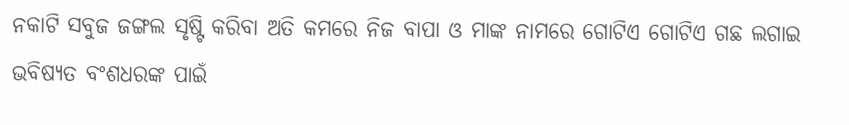ନକାଟି ସବୁଜ ଜଙ୍ଗଲ ସୃଷ୍ଟି କରିବା ଅତି କମରେ ନିଜ ବାପା ଓ ମାଙ୍କ ନାମରେ ଗୋଟିଏ ଗୋଟିଏ ଗଛ ଲଗାଇ ଭବିଷ୍ୟତ ବଂଶଧରଙ୍କ ପାଇଁ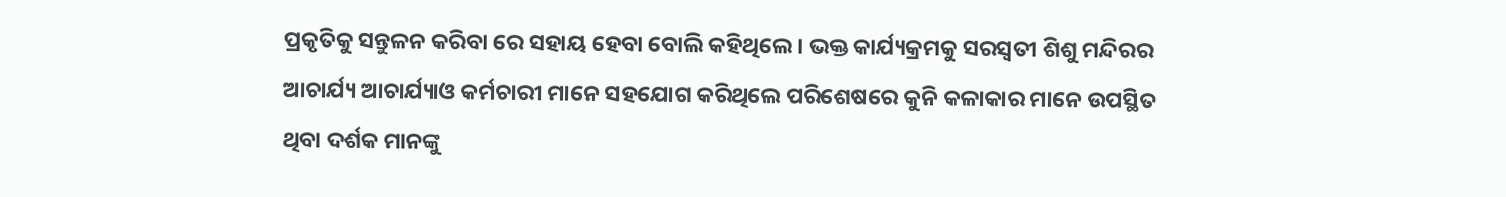ପ୍ରକୃତିକୁ ସନ୍ତୁଳନ କରିବା ରେ ସହାୟ ହେବା ବୋଲି କହିଥିଲେ । ଭକ୍ତ କାର୍ଯ୍ୟକ୍ରମକୁ ସରସ୍ଵତୀ ଶିଶୁ ମନ୍ଦିରର ଆଚାର୍ଯ୍ୟ ଆଚାର୍ଯ୍ୟାଓ କର୍ମଚାରୀ ମାନେ ସହଯୋଗ କରିଥିଲେ ପରିଶେଷରେ କୁନି କଳାକାର ମାନେ ଉପସ୍ଥିତ ଥିବା ଦର୍ଶକ ମାନଙ୍କୁ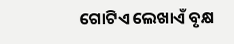ଗୋଟିଏ ଲେଖାଏଁ ବୃକ୍ଷ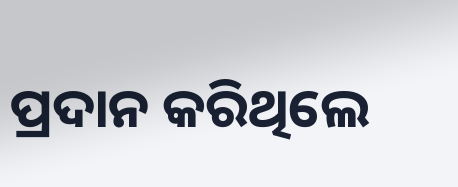ପ୍ରଦାନ କରିଥିଲେ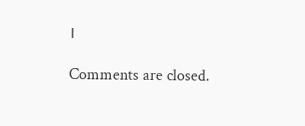।

Comments are closed.